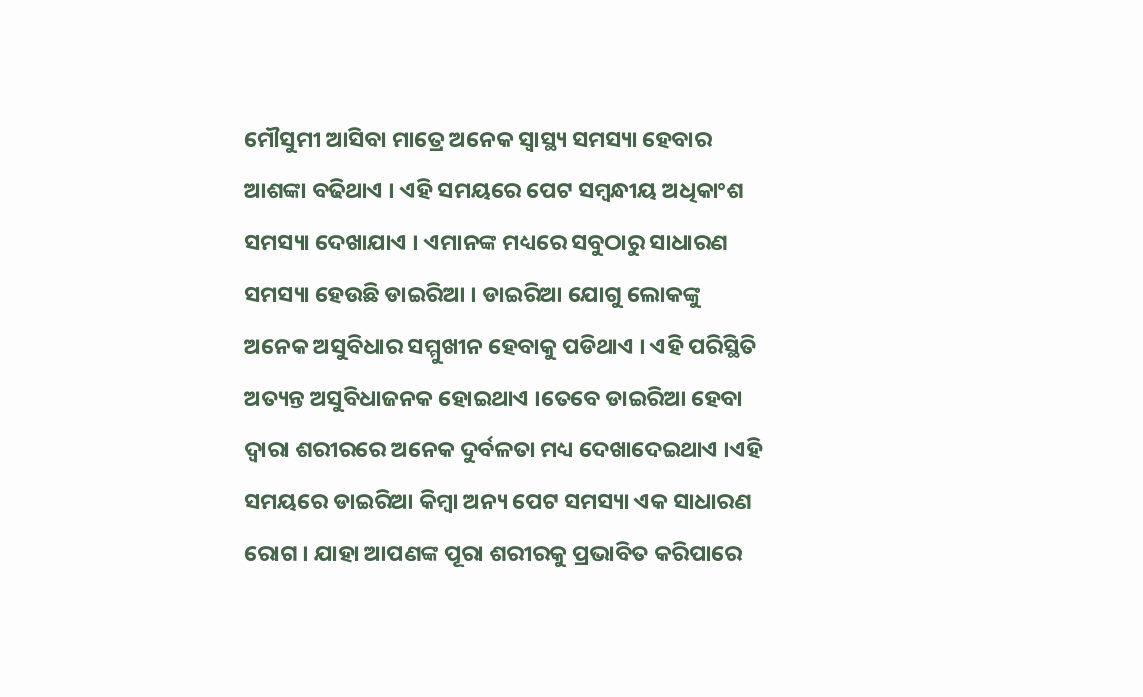ମୌସୁମୀ ଆସିବା ମାତ୍ରେ ଅନେକ ସ୍ୱାସ୍ଥ୍ୟ ସମସ୍ୟା ହେବାର ଆଶଙ୍କା ବଢିଥାଏ । ଏହି ସମୟରେ ପେଟ ସମ୍ବନ୍ଧୀୟ ଅଧିକାଂଶ ସମସ୍ୟା ଦେଖାଯାଏ । ଏମାନଙ୍କ ମଧ୍ୟରେ ସବୁଠାରୁ ସାଧାରଣ ସମସ୍ୟା ହେଉଛି ଡାଇରିଆ । ଡାଇରିଆ ଯୋଗୁ ଲୋକଙ୍କୁ ଅନେକ ଅସୁବିଧାର ସମ୍ମୁଖୀନ ହେବାକୁ ପଡିଥାଏ । ଏହି ପରିସ୍ଥିତି ଅତ୍ୟନ୍ତ ଅସୁବିଧାଜନକ ହୋଇଥାଏ ।ତେବେ ଡାଇରିଆ ହେବା ଦ୍ୱାରା ଶରୀରରେ ଅନେକ ଦୁର୍ବଳତା ମଧ୍ୟ ଦେଖାଦେଇଥାଏ ।ଏହି ସମୟରେ ଡାଇରିଆ କିମ୍ବା ଅନ୍ୟ ପେଟ ସମସ୍ୟା ଏକ ସାଧାରଣ ରୋଗ । ଯାହା ଆପଣଙ୍କ ପୂରା ଶରୀରକୁ ପ୍ରଭାବିତ କରିପାରେ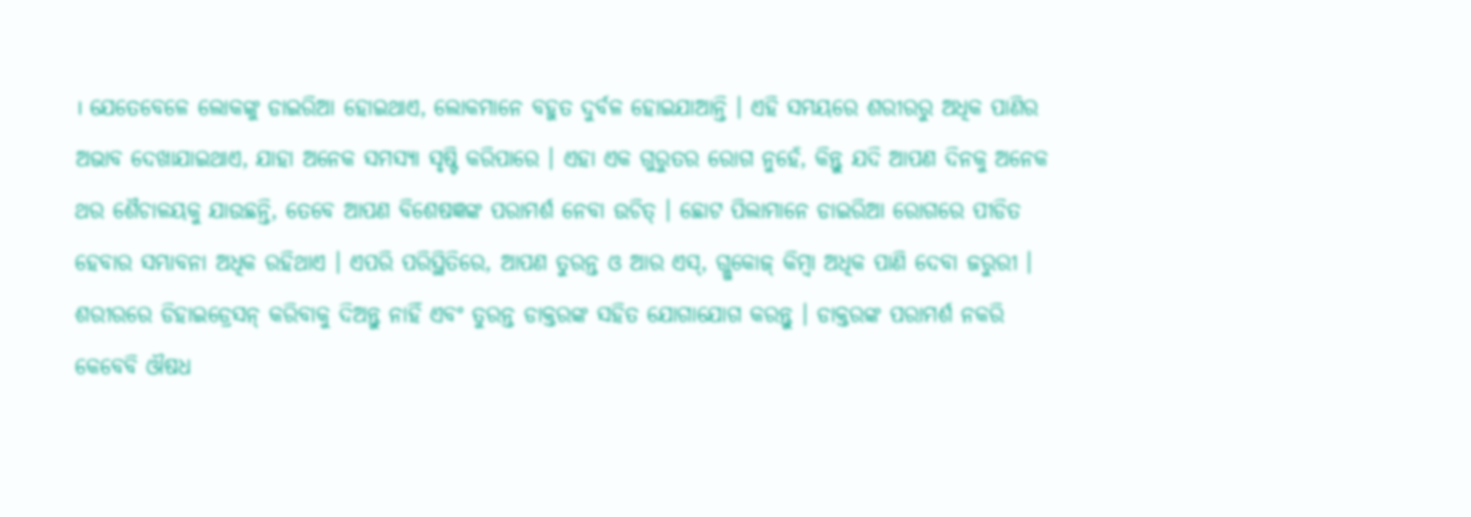। ଯେତେବେଳେ ଲୋକଙ୍କୁ ଡାଇରିଆ ହୋଇଥାଏ, ଲୋକମାନେ ବହୁତ ଦୁର୍ବଳ ହୋଇଯାଆନ୍ତି । ଏହି ସମୟରେ ଶରୀରରୁ ଅଧିକ ପାଣିର ଅଭାବ ଦେଖାଯାଇଥାଏ, ଯାହା ଅନେକ ସମସ୍ୟା ସୃଷ୍ଟି କରିପାରେ । ଏହା ଏକ ଗୁରୁତର ରୋଗ ନୁହେଁ, କିନ୍ତୁ ଯଦି ଆପଣ ଦିନକୁ ଅନେକ ଥର ଶୈଚାଳୟକୁ ଯାଉଛନ୍ତି, ତେବେ ଆପଣ ବିଶେଷଜ୍ଞଙ୍କ ପରାମର୍ଶ ନେବା ଉଚିତ୍ । ଛୋଟ ପିଲାମାନେ ଡାଇରିଆ ରୋଗରେ ପୀଡିତ ହେବାର ସମ୍ଭାବନା ଅଧିକ ରହିଥାଏ । ଏପରି ପରିସ୍ଥିତିରେ, ଆପଣ ତୁରନ୍ତ ଓ ଆର ଏସ୍, ଗ୍ଲୁକୋଜ୍ କିମ୍ବା ଅଧିକ ପାଣି ଦେବା ଜରୁରୀ । ଶରୀରରେ ଡିହାଇଡ୍ରେସନ୍ କରିବାକୁ ଦିଅନ୍ତୁ ନାହିଁ ଏବଂ ତୁରନ୍ତ ଡାକ୍ତରଙ୍କ ସହିତ ଯୋଗାଯୋଗ କରନ୍ତୁ । ଡାକ୍ତରଙ୍କ ପରାମର୍ଶ ନକରି କେବେବି ଔଷଧ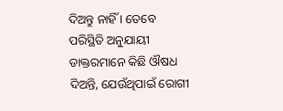ଦିଅନ୍ତୁ ନାହିଁ । ତେବେ ପରିସ୍ଥିତି ଅନୁଯାୟୀ ଡାକ୍ତରମାନେ କିଛି ଔଷଧ ଦିଅନ୍ତି, ଯେଉଁଥିପାଇଁ ରୋଗୀ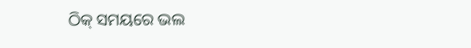ଠିକ୍ ସମୟରେ ଭଲ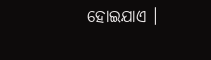ହୋଇଯାଏ ।